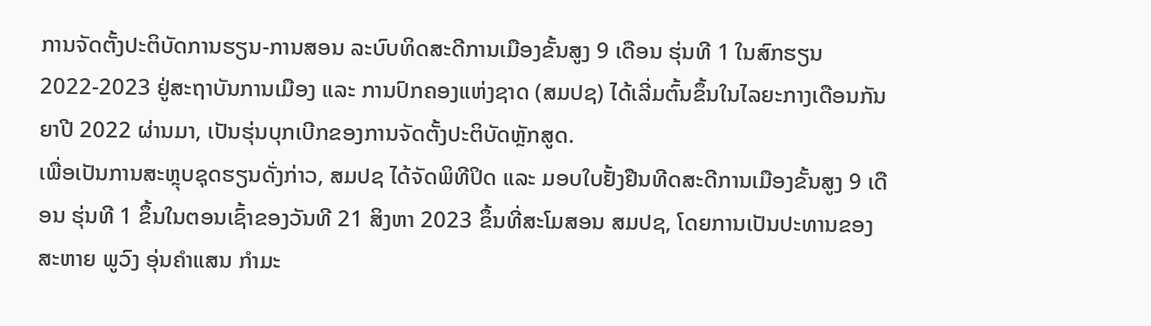ການຈັດຕັ້ງປະຕິບັດການຮຽນ-ການສອນ ລະບົບທິດສະດີການເມືອງຂັ້ນສູງ 9 ເດືອນ ຮຸ່ນທີ 1 ໃນສົກຮຽນ 2022-2023 ຢູ່ສະຖາບັນການເມືອງ ແລະ ການປົກຄອງແຫ່ງຊາດ (ສມປຊ) ໄດ້ເລີ່ມຕົ້ນຂຶ້ນໃນໄລຍະກາງເດືອນກັນຍາປີ 2022 ຜ່ານມາ, ເປັນຮຸ່ນບຸກເບີກຂອງການຈັດຕັ້ງປະຕິບັດຫຼັກສູດ.
ເພື່ອເປັນການສະຫຼຸບຊຸດຮຽນດັ່ງກ່າວ, ສມປຊ ໄດ້ຈັດພິທີປິດ ແລະ ມອບໃບຢັ້ງຢືນທີດສະດີການເມືອງຂັ້ນສູງ 9 ເດືອນ ຮຸ່ນທີ 1 ຂຶ້ນໃນຕອນເຊົ້າຂອງວັນທີ 21 ສິງຫາ 2023 ຂຶ້ນທີ່ສະໂມສອນ ສມປຊ, ໂດຍການເປັນປະທານຂອງ ສະຫາຍ ພູວົງ ອຸ່ນຄຳແສນ ກຳມະ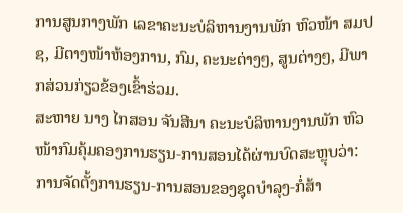ການສູນກາງພັກ ເລຂາຄະນະບໍລິຫານງານພັກ ຫົວໜ້າ ສມປຊ, ມີຕາງໜ້າຫ້ອງການ, ກົມ, ຄະນະຕ່າງໆ, ສູນຕ່າງໆ, ມີພາກສ່ວນກ່ຽວຂ້ອງເຂົ້າຮ່ວມ.
ສະຫາຍ ນາງ ໄກສອນ ຈັນສີນາ ຄະນະບໍລິຫານງານພັກ ຫົວໜ້າກົມຄຸ້ມຄອງການຮຽນ-ການສອນໄດ້ຜ່ານບົດສະຫຼຸບວ່າ: ການຈັດຕັ້ງການຮຽນ-ການສອນຂອງຊຸດບຳລຸງ-ກໍ່ສ້າ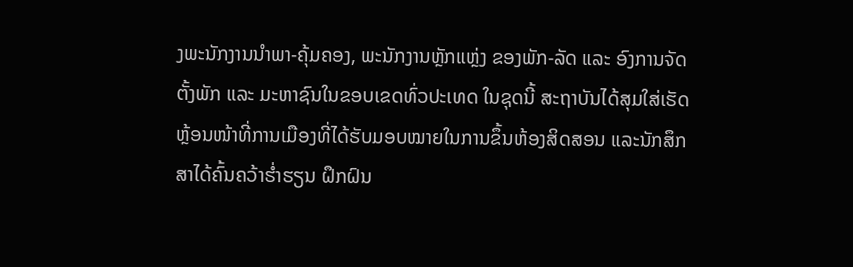ງພະນັກງານນຳພາ-ຄຸ້ມຄອງ, ພະນັກງານຫຼັກແຫຼ່ງ ຂອງພັກ-ລັດ ແລະ ອົງການຈັດຕັ້ງພັກ ແລະ ມະຫາຊົນໃນຂອບເຂດທົ່ວປະເທດ ໃນຊຸດນີ້ ສະຖາບັນໄດ້ສຸມໃສ່ເຮັດຫຼ້ອນໜ້າທີ່ການເມືອງທີ່ໄດ້ຮັບມອບໝາຍໃນການຂຶ້ນຫ້ອງສິດສອນ ແລະນັກສຶກສາໄດ້ຄົ້ນຄວ້າຮ່ຳຮຽນ ຝຶກຝົນ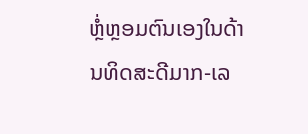ຫຼໍ່ຫຼອມຕົນເອງໃນດ້ານທິດສະດີມາກ-ເລ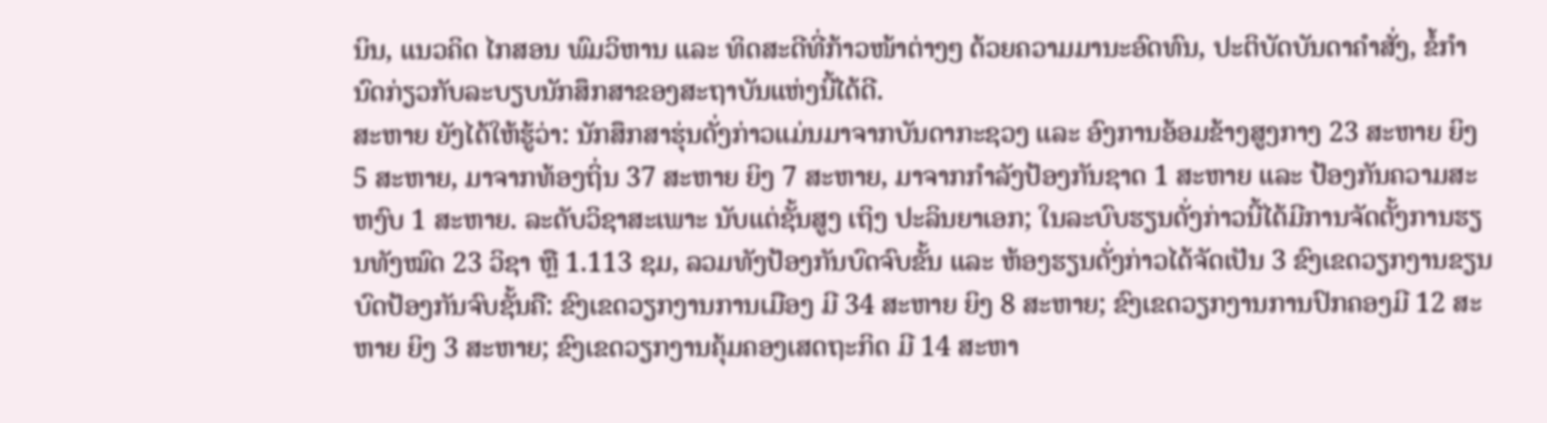ນິນ, ແນວຄິດ ໄກສອນ ພົມວິຫານ ແລະ ທິດສະດີທີ່ກ້າວໜ້າຕ່າງໆ ດ້ວຍຄວາມມານະອົດທົນ, ປະຕິບັດບັນດາຄໍາສັ່ງ, ຂໍ້ກໍານົດກ່ຽວກັບລະບຽບນັກສຶກສາຂອງສະຖາບັນແຫ່ງນີ້ໄດ້ດີ.
ສະຫາຍ ຍັງໄດ້ໃຫ້ຮູ້ວ່າ: ນັກສຶກສາຮຸ່ນດັ່ງກ່າວແມ່ນມາຈາກບັນດາກະຊວງ ແລະ ອົງການອ້ອມຂ້າງສູງກາງ 23 ສະຫາຍ ຍິງ 5 ສະຫາຍ, ມາຈາກທ້ອງຖິ່ນ 37 ສະຫາຍ ຍິງ 7 ສະຫາຍ, ມາຈາກກຳລັງປ້ອງກັນຊາດ 1 ສະຫາຍ ແລະ ປ້ອງກັນຄວາມສະຫງົບ 1 ສະຫາຍ. ລະດັບວິຊາສະເພາະ ນັບແຕ່ຊັ້ນສູງ ເຖິງ ປະລິນຍາເອກ; ໃນລະບົບຮຽນດັ່ງກ່າວນີ້ໄດ້ມີການຈັດຕັ້ງການຮຽນທັງໝົດ 23 ວິຊາ ຫຼື 1.113 ຊມ, ລວມທັງປ້ອງກັນບົດຈົບຂັ້ນ ແລະ ຫ້ອງຮຽນດັ່ງກ່າວໄດ້ຈັດເປັນ 3 ຂົງເຂດວຽກງານຂຽນບົດປ້ອງກັນຈົບຊັ້ນຄື: ຂົງເຂດວຽກງານການເມືອງ ມີ 34 ສະຫາຍ ຍິງ 8 ສະຫາຍ; ຂົງເຂດວຽກງານການປົກຄອງມີ 12 ສະຫາຍ ຍິງ 3 ສະຫາຍ; ຂົງເຂດວຽກງານຄຸ້ມຄອງເສດຖະກິດ ມີ 14 ສະຫາ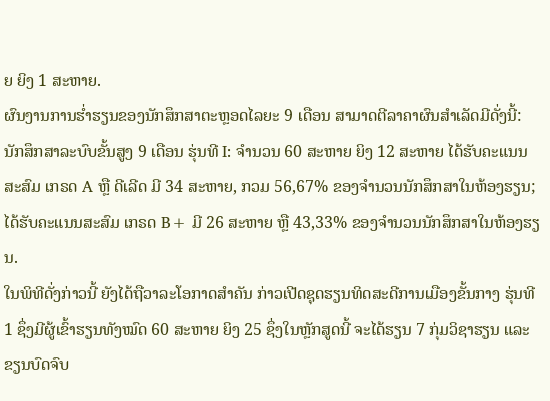ຍ ຍິງ 1 ສະຫາຍ.
ຜົນງານການຮ່ຳຮຽນຂອງນັກສຶກສາຕະຫຼອດໄລຍະ 9 ເດືອນ ສາມາດຕີລາຄາຜົນສຳເລັດມີດັ່ງນີ້:
ນັກສຶກສາລະບົບຂັ້ນສູງ 9 ເດືອນ ຮຸ່ນທີ I: ຈຳນວນ 60 ສະຫາຍ ຍິງ 12 ສະຫາຍ ໄດ້ຮັບຄະແນນສະສົມ ເກຣດ A ຫຼື ດີເລີດ ມີ 34 ສະຫາຍ, ກວມ 56,67% ຂອງຈໍານວນນັກສຶກສາໃນຫ້ອງຮຽນ; ໄດ້ຮັບຄະແນນສະສົມ ເກຣດ B+ ມີ 26 ສະຫາຍ ຫຼື 43,33% ຂອງຈໍານວນນັກສຶກສາໃນຫ້ອງຮຽນ.
ໃນພິທີດັ່ງກ່າວນີ້ ຍັງໄດ້ຖືວາລະໂອກາດສຳຄັນ ກ່າວເປີດຊຸດຮຽນທິດສະດີການເມືອງຂັ້ນກາງ ຮຸ່ນທີ 1 ຊຶ່ງມີຜູ້ເຂົ້າຮຽນທັງໝົດ 60 ສະຫາຍ ຍິງ 25 ຊຶ່ງໃນຫຼັກສູດນີ້ ຈະໄດ້ຮຽນ 7 ກຸ່ມວິຊາຮຽນ ແລະ ຂຽນບົດຈົບ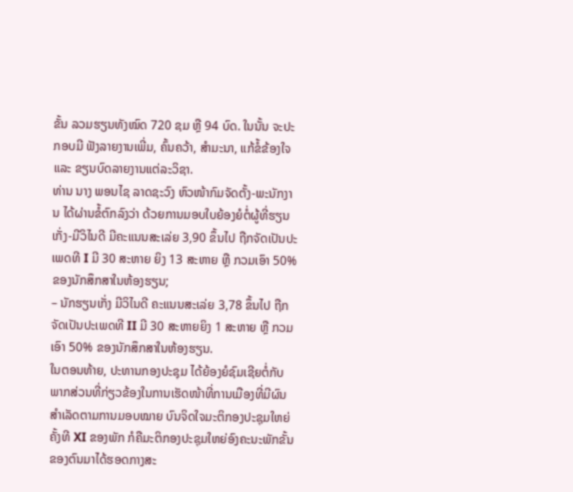ຂັ້ນ ລວມຮຽນທັງໝົດ 720 ຊມ ຫຼື 94 ບົດ. ໃນນັ້ນ ຈະປະກອບມີ ຟັງລາຍງານເພີ່ມ, ຄົ້ນຄວ້າ, ສໍາມະນາ, ແກ້ຂໍ້ຂ້ອງໃຈ ແລະ ຂຽນບົດລາຍງານແຕ່ລະວິຊາ.
ທ່ານ ນາງ ພອນໄຊ ລາດຊະວົງ ຫົວໜ້າກົມຈັດຕັ້ງ-ພະນັກງານ ໄດ້ຜ່ານຂໍ້ຕົກລົງວ່າ ດ້ວຍການມອບໃບຍ້ອງຍໍຕໍ່ຜູ້ທີ່ຮຽນເກັ່ງ-ມີວິໄນດີ ມີຄະແນນສະເລ່ຍ 3,90 ຂຶ້ນໄປ ຖືກຈັດເປັນປະເພດທີ I ມີ 30 ສະຫາຍ ຍິງ 13 ສະຫາຍ ຫຼື ກວມເອົາ 50% ຂອງນັກສຶກສາໃນຫ້ອງຮຽນ;
– ນັກຮຽນເກັ່ງ ມີວິໄນດີ ຄະແນນສະເລ່ຍ 3,78 ຂຶ້ນໄປ ຖືກຈັດເປັນປະເພດທີ II ມີ 30 ສະຫາຍຍິງ 1 ສະຫາຍ ຫຼື ກວມເອົາ 50% ຂອງນັກສຶກສາໃນຫ້ອງຮຽນ.
ໃນຕອນທ້າຍ, ປະທານກອງປະຊຸມ ໄດ້ຍ້ອງຍໍຊົມເຊີຍຕໍ່ກັບພາກສ່ວນທີ່ກ່ຽວຂ້ອງໃນການເຮັດໜ້າທີ່ການເມືອງທີ່ມີຜົນສຳເລັດຕາມການມອບໝາຍ ບົນຈິດໃຈມະຕິກອງປະຊຸມໃຫຍ່ ຄັ້ງທີ XI ຂອງພັກ ກໍຄືມະຕິກອງປະຊຸມໃຫຍ່ອົງຄະນະພັກຂັ້ນ ຂອງຕົນມາໄດ້ຮອດກາງສະ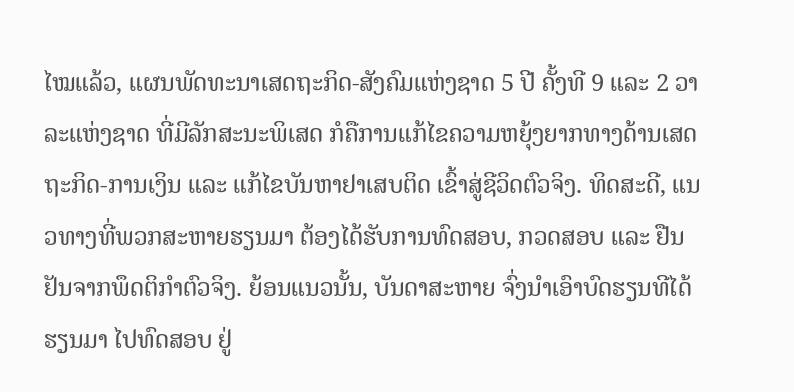ໄໝແລ້ວ, ແຜນພັດທະນາເສດຖະກິດ-ສັງຄົມແຫ່ງຊາດ 5 ປີ ຄັ້ງທີ 9 ແລະ 2 ວາລະແຫ່ງຊາດ ທີ່ມີລັກສະນະພິເສດ ກໍຄືການແກ້ໄຂຄວາມຫຍຸ້ງຍາກທາງດ້ານເສດຖະກິດ-ການເງິນ ແລະ ແກ້ໄຂບັນຫາຢາເສບຕິດ ເຂົ້າສູ່ຊີວິດຕົວຈິງ. ທິດສະດີ, ແນວທາງທີ່ພວກສະຫາຍຮຽນມາ ຕ້ອງໄດ້ຮັບການທົດສອບ, ກວດສອບ ແລະ ຢືນຢັນຈາກພຶດຕິກຳຕົວຈິງ. ຍ້ອນແນວນັ້ນ, ບັນດາສະຫາຍ ຈົ່ງນຳເອົາບົດຮຽນທີໄດ້ຮຽນມາ ໄປທົດສອບ ຢູ່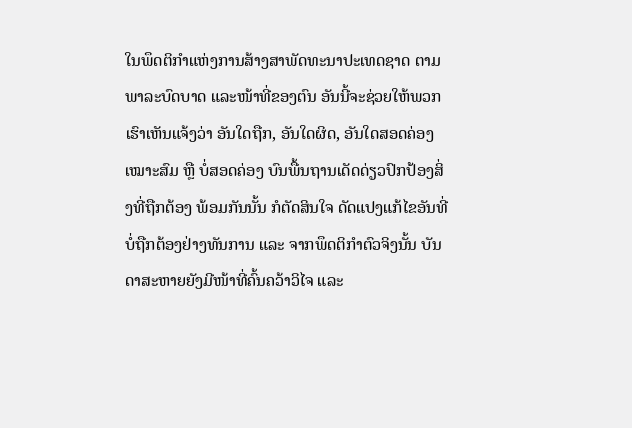ໃນພຶດຕິກໍາແຫ່ງການສ້າງສາພັດທະນາປະເທດຊາດ ຕາມພາລະບົດບາດ ແລະໜ້າທີ່ຂອງຕົນ ອັນນີ້ຈະຊ່ວຍໃຫ້ພວກເຮົາເຫັນແຈ້ງວ່າ ອັນໃດຖືກ, ອັນໃດຜິດ, ອັນໃດສອດຄ່ອງເໝາະສົມ ຫຼື ບໍ່ສອດຄ່ອງ ບົນພື້ນຖານເດັດດ່ຽວປົກປ້ອງສິ່ງທີ່ຖືກຕ້ອງ ພ້ອມກັນນັ້ນ ກໍຕັດສິນໃຈ ດັດແປງແກ້ໄຂອັນທີ່ບໍ່ຖືກຕ້ອງຢ່າງທັນການ ແລະ ຈາກພຶດຕິກຳຕົວຈິງນັ້ນ ບັນດາສະຫາຍຍັງມີໜ້າທີ່ຄົ້ນຄວ້າວິໄຈ ແລະ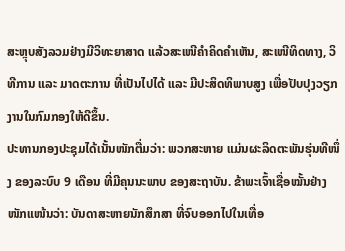ສະຫຼຸບສັງລວມຢ່າງມີວິທະຍາສາດ ແລ້ວສະເໜີຄຳຄິດຄຳເຫັນ, ສະເໜີທິດທາງ, ວິທີການ ແລະ ມາດຕະການ ທີ່ເປັນໄປໄດ້ ແລະ ມີປະສິດທິພາບສູງ ເພື່ອປັບປຸງວຽກງານໃນກົມກອງໃຫ້ດີຂຶ້ນ.
ປະທານກອງປະຊຸມໄດ້ເນັ້ນໜັກຕື່ມວ່າ: ພວກສະຫາຍ ແມ່ນຜະລິດຕະພັນຮຸ່ນທີໜຶ່ງ ຂອງລະບົບ 9 ເດືອນ ທີ່ມີຄຸນນະພາບ ຂອງສະຖາບັນ. ຂ້າພະເຈົ້າເຊື່ອໝັ້ນຢ່າງໜັກແໜ້ນວ່າ: ບັນດາສະຫາຍນັກສຶກສາ ທີ່ຈົບອອກໄປໃນເທື່ອ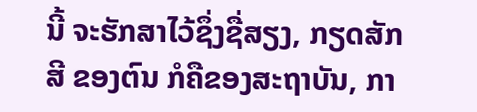ນີ້ ຈະຮັກສາໄວ້ຊຶ່ງຊື່ສຽງ, ກຽດສັກສີ ຂອງຕົນ ກໍຄືຂອງສະຖາບັນ, ກາ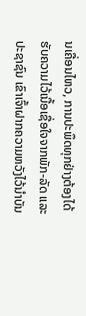ນເຄື່ອນໄຫວ, ການປະພຶດທຸກຢ່າງຕ້ອງໄດ້ຮັບຄວາມໄວ້ເນື້ອເຊື່ອໃຈຈາກພັກ-ລັດ ແລະ ປະຊາຊົນ ເຂົາເຈົ້າຝາກຄວາມຫວັງໄວ້ນຳບັນ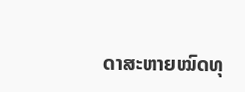ດາສະຫາຍໝົດທຸ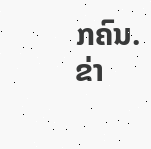ກຄົນ.
ຂ່າ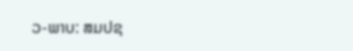ວ-ພາບ: ສມປຊ